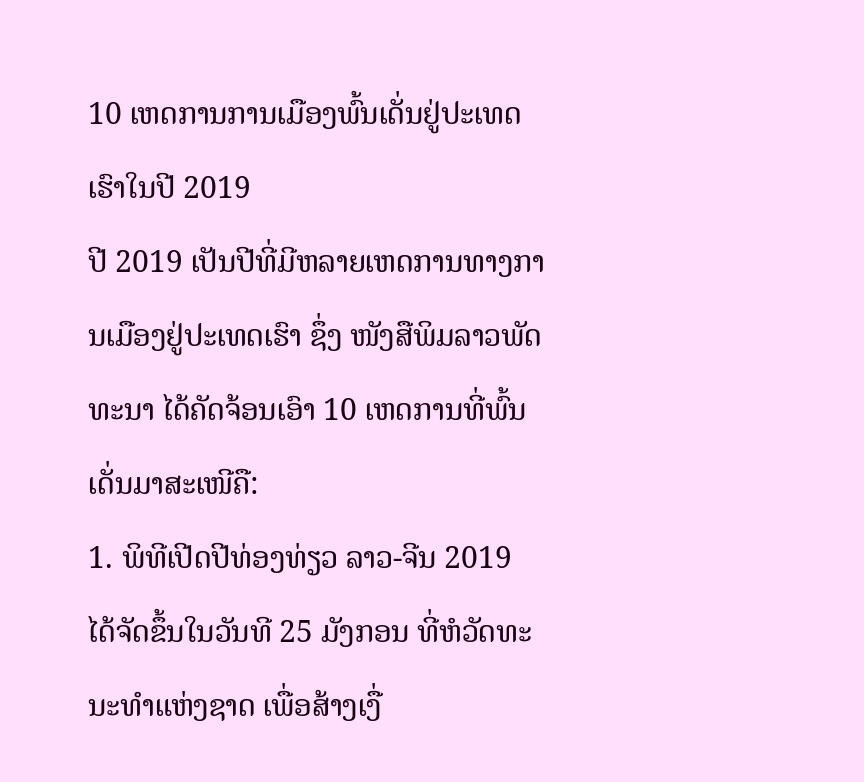10 ເຫດການການເມືອງພົ້ນເດັ່ນຢູ່ປະເທດເຮົາໃນປີ 2019
ປີ 2019 ເປັນປີທີ່ມີຫລາຍເຫດການທາງການເມືອງຢູ່ປະເທດເຮົາ ຊຶ່ງ ໜັງສືພິມລາວພັດທະນາ ໄດ້ຄັດຈ້ອນເອົາ 10 ເຫດການທີ່ພົ້ນເດັ່ນມາສະເໜີຄື:
1. ພິທີເປີດປີທ່ອງທ່ຽວ ລາວ-ຈີນ 2019 ໄດ້ຈັດຂຶ້ນໃນວັນທີ 25 ມັງກອນ ທີ່ຫໍວັດທະນະທຳແຫ່ງຊາດ ເພື່ອສ້າງເງື່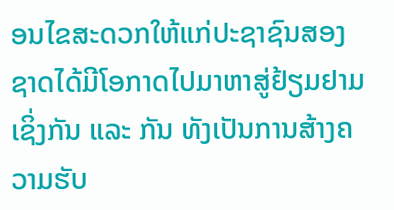ອນໄຂສະດວກໃຫ້ແກ່ປະຊາຊົນສອງຊາດໄດ້ມີໂອກາດໄປມາຫາສູ່ຢ້ຽມຢາມເຊິ່ງກັນ ແລະ ກັນ ທັງເປັນການສ້າງຄວາມຮັບ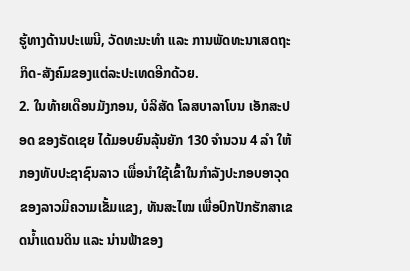ຮູ້ທາງດ້ານປະເພນີ, ວັດທະນະທຳ ແລະ ການພັດທະນາເສດຖະກິດ-ສັງຄົມຂອງແຕ່ລະປະເທດອີກດ້ວຍ.
2. ໃນທ້າຍເດືອນມັງກອນ, ບໍລິສັດ ໂລສບາລາໂບນ ເອັກສະປອດ ຂອງຣັດເຊຍ ໄດ້ມອບຍົນລຸ້ນຍັກ 130 ຈຳນວນ 4 ລຳ ໃຫ້ກອງທັບປະຊາຊົນລາວ ເພື່ອນຳໃຊ້ເຂົ້າໃນກຳລັງປະກອບອາວຸດຂອງລາວມີຄວາມເຂັ້ມແຂງ, ທັນສະໄໝ ເພື່ອປົກປັກຮັກສາເຂດນ້ຳແດນດິນ ແລະ ນ່ານຟ້າຂອງ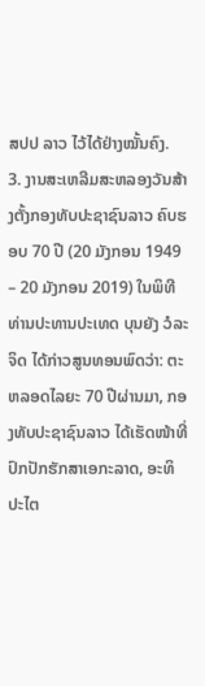ສປປ ລາວ ໄວ້ໄດ້ຢ່າງໝັ້ນຄົງ.
3. ງານສະເຫລີມສະຫລອງວັນສ້າງຕັ້ງກອງທັບປະຊາຊົນລາວ ຄົບຮອບ 70 ປີ (20 ມັງກອນ 1949 – 20 ມັງກອນ 2019) ໃນພິທີ ທ່ານປະທານປະເທດ ບຸນຍັງ ວໍລະຈິດ ໄດ້ກ່າວສູນທອນພົດວ່າ: ຕະຫລອດໄລຍະ 70 ປີຜ່ານມາ, ກອງທັບປະຊາຊົນລາວ ໄດ້ເຮັດໜ້າທີ່ປົກປັກຮັກສາເອກະລາດ, ອະທິປະໄຕ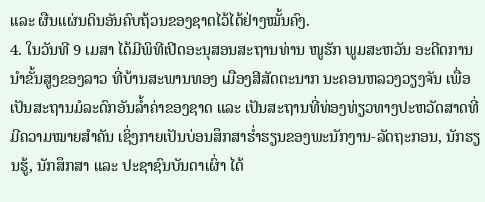ແລະ ຜືນແຜ່ນດິນອັນຄົບຖ້ວນຂອງຊາດໄວ້ໄດ້ຢ່າງໝັ້ນຄົງ.
4. ໃນວັນທີ 9 ເມສາ ໄດ້ມີພິທີເປີດອະນຸສອນສະຖານທ່ານ ໜູຮັກ ພູມສະຫວັນ ອະດີດການນຳຂັ້ນສູງຂອງລາວ ທີ່ບ້ານສະພານທອງ ເມືອງສີສັດຕະນາກ ນະຄອນຫລວງວຽງຈັນ ເພື່ອເປັນສະຖານມໍລະດົກອັນລ້ຳຄ່າຂອງຊາດ ແລະ ເປັນສະຖານທີ່ທ່ອງທ່ຽວທາງປະຫວັດສາດທີ່ມີຄວາມໝາຍສຳຄັນ ເຊິ່ງກາຍເປັນບ່ອນສຶກສາຮໍ່າຮຽນຂອງພະນັກງານ-ລັດຖະກອນ, ນັກຮຽນຮູ້, ນັກສຶກສາ ແລະ ປະຊາຊົນບັນດາເຜົ່າ ໄດ້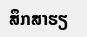ສຶກສາຮຽ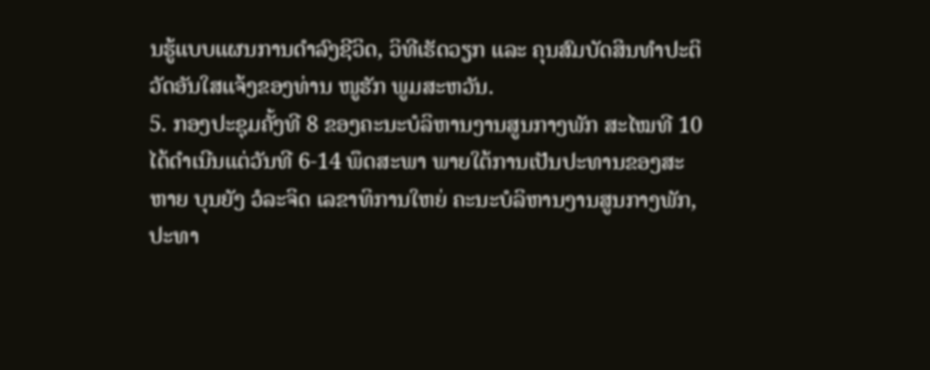ນຮູ້ແບບແຜນການດຳລົງຊີວິດ, ວິທີເຮັດວຽກ ແລະ ຄຸນສົມບັດສິນທຳປະຕິວັດອັນໃສແຈ້ງຂອງທ່ານ ໜູຮັກ ພູມສະຫວັນ.
5. ກອງປະຊຸມຄັ້ງທີ 8 ຂອງຄະນະບໍລິຫານງານສູນກາງພັກ ສະໄໝທີ 10 ໄດ້ດຳເນີນແຕ່ວັນທີ 6-14 ພຶດສະພາ ພາຍໃຕ້ການເປັນປະທານຂອງສະຫາຍ ບຸນຍັງ ວໍລະຈິດ ເລຂາທິການໃຫຍ່ ຄະນະບໍລິຫານງານສູນກາງພັກ, ປະທາ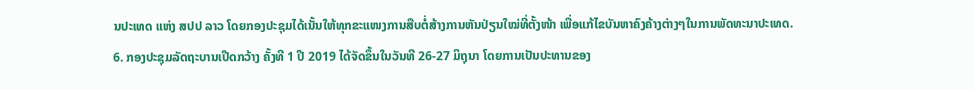ນປະເທດ ແຫ່ງ ສປປ ລາວ ໂດຍກອງປະຊຸມໄດ້ເນັ້ນໃຫ້ທຸກຂະແໜງການສືບຕໍ່ສ້າງການຫັນປ່ຽນໃໝ່ທີ່ຕັ້ງໜ້າ ເພື່ອແກ້ໄຂບັນຫາຄົງຄ້າງຕ່າງໆໃນການພັດທະນາປະເທດ.
6. ກອງປະຊຸມລັດຖະບານເປີດກວ້າງ ຄັ້ງທີ 1 ປີ 2019 ໄດ້ຈັດຂຶ້ນໃນວັນທີ 26-27 ມິຖຸນາ ໂດຍການເປັນປະທານຂອງ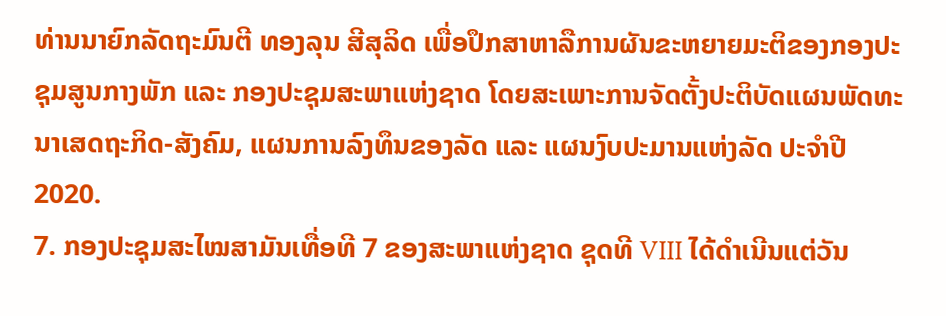ທ່ານນາຍົກລັດຖະມົນຕີ ທອງລຸນ ສີສຸລິດ ເພື່ອປຶກສາຫາລືການຜັນຂະຫຍາຍມະຕິຂອງກອງປະຊຸມສູນກາງພັກ ແລະ ກອງປະຊຸມສະພາແຫ່ງຊາດ ໂດຍສະເພາະການຈັດຕັ້ງປະຕິບັດແຜນພັດທະນາເສດຖະກິດ-ສັງຄົມ, ແຜນການລົງທຶນຂອງລັດ ແລະ ແຜນງົບປະມານແຫ່ງລັດ ປະຈຳປີ 2020.
7. ກອງປະຊຸມສະໄໝສາມັນເທື່ອທີ 7 ຂອງສະພາແຫ່ງຊາດ ຊຸດທີ VIII ໄດ້ດຳເນີນແຕ່ວັນ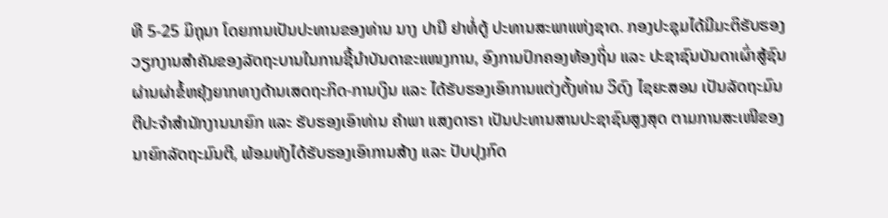ທີ 5-25 ມິຖຸນາ ໂດຍການເປັນປະທານຂອງທ່ານ ນາງ ປານີ ຢາທໍ່ຕູ້ ປະທານສະພາແຫ່ງຊາດ. ກອງປະຊຸມໄດ້ມີມະຕິຮັບຮອງວຽກງານສຳຄັນຂອງລັດຖະບານໃນການຊີ້ນຳບັນດາຂະແໜງການ, ອົງການປົກຄອງທ້ອງຖິ່ນ ແລະ ປະຊາຊົນບັນດາເຜົ່າສູ້ຊົນຜ່ານຜ່າຂໍ້ຫຍຸ້ງຍາກທາງດ້ານເສດຖະກິດ-ການເງິນ ແລະ ໄດ້ຮັບຮອງເອົາການແຕ່ງຕັ້ງທ່ານ ວິດົງ ໄຊຍະສອນ ເປັນລັດຖະມົນຕີປະຈຳສຳນັກງານນາຍົກ ແລະ ຮັບຮອງເອົາທ່ານ ຄຳພາ ແສງດາຣາ ເປັນປະທານສານປະຊາຊົນສູງສຸດ ຕາມການສະເໜີຂອງນາຍົກລັດຖະມົນຕີ, ພ້ອມທັງໄດ້ຮັບຮອງເອົາການສ້າງ ແລະ ປັບປຸງກົດ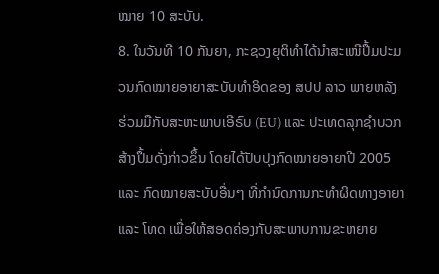ໝາຍ 10 ສະບັບ.
8. ໃນວັນທີ 10 ກັນຍາ, ກະຊວງຍຸຕິທຳໄດ້ນຳສະເໜີປຶ້ມປະມວນກົດໝາຍອາຍາສະບັບທຳອິດຂອງ ສປປ ລາວ ພາຍຫລັງຮ່ວມມືກັບສະຫະພາບເອີຣົບ (EU) ແລະ ປະເທດລຸກຊຳບວກ ສ້າງປຶ້ມດັ່ງກ່າວຂຶ້ນ ໂດຍໄດ້ປັບປຸງກົດໝາຍອາຍາປີ 2005 ແລະ ກົດໝາຍສະບັບອື່ນໆ ທີ່ກຳນົດການກະທຳຜິດທາງອາຍາ ແລະ ໂທດ ເພື່ອໃຫ້ສອດຄ່ອງກັບສະພາບການຂະຫຍາຍ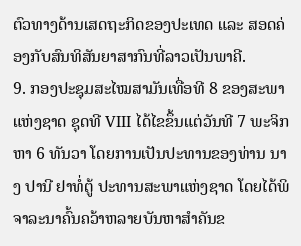ຕົວທາງດ້ານເສດຖະກິດຂອງປະເທດ ແລະ ສອດຄ່ອງກັບສົນທິສັນຍາສາກົນທີ່ລາວເປັນພາຄີ.
9. ກອງປະຊຸມສະໄໝສາມັນເທື່ອທີ 8 ຂອງສະພາແຫ່ງຊາດ ຊຸດທີ VIII ໄດ້ໄຂຂຶ້ນແຕ່ວັນທີ 7 ພະຈິກ ຫາ 6 ທັນວາ ໂດຍການເປັນປະທານຂອງທ່ານ ນາງ ປານີ ຢາທໍ່ຕູ້ ປະທານສະພາແຫ່ງຊາດ ໂດຍໄດ້ພິຈາລະນາຄົ້ນຄວ້າຫລາຍບັນຫາສຳຄັນຂ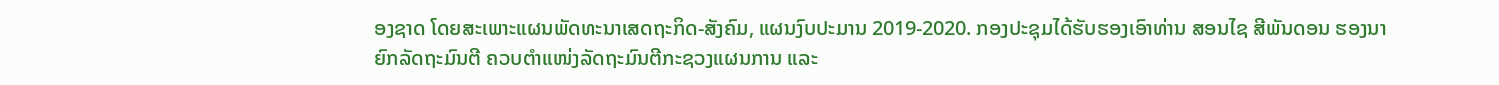ອງຊາດ ໂດຍສະເພາະແຜນພັດທະນາເສດຖະກິດ-ສັງຄົມ, ແຜນງົບປະມານ 2019-2020. ກອງປະຊຸມໄດ້ຮັບຮອງເອົາທ່ານ ສອນໄຊ ສີພັນດອນ ຮອງນາຍົກລັດຖະມົນຕີ ຄວບຕຳແໜ່ງລັດຖະມົນຕີກະຊວງແຜນການ ແລະ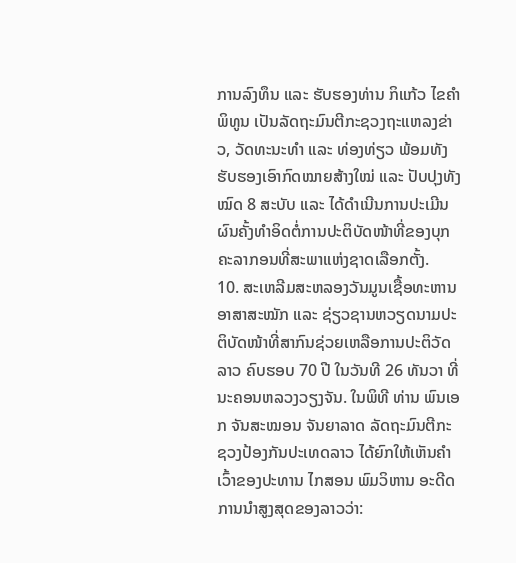ການລົງທຶນ ແລະ ຮັບຮອງທ່ານ ກິແກ້ວ ໄຂຄຳພິທູນ ເປັນລັດຖະມົນຕີກະຊວງຖະແຫລງຂ່າວ, ວັດທະນະທຳ ແລະ ທ່ອງທ່ຽວ ພ້ອມທັງຮັບຮອງເອົາກົດໝາຍສ້າງໃໝ່ ແລະ ປັບປຸງທັງໝົດ 8 ສະບັບ ແລະ ໄດ້ດຳເນີນການປະເມີນຜົນຄັ້ງທຳອິດຕໍ່ການປະຕິບັດໜ້າທີ່ຂອງບຸກຄະລາກອນທີ່ສະພາແຫ່ງຊາດເລືອກຕັ້ງ.
10. ສະເຫລີມສະຫລອງວັນມູນເຊື້ອທະຫານອາສາສະໝັກ ແລະ ຊ່ຽວຊານຫວຽດນາມປະຕິບັດໜ້າທີ່ສາກົນຊ່ວຍເຫລືອການປະຕິວັດລາວ ຄົບຮອບ 70 ປີ ໃນວັນທີ 26 ທັນວາ ທີ່ນະຄອນຫລວງວຽງຈັນ. ໃນພິທີ ທ່ານ ພົນເອກ ຈັນສະໝອນ ຈັນຍາລາດ ລັດຖະມົນຕີກະຊວງປ້ອງກັນປະເທດລາວ ໄດ້ຍົກໃຫ້ເຫັນຄຳເວົ້າຂອງປະທານ ໄກສອນ ພົມວິຫານ ອະດີດການນຳສູງສຸດຂອງລາວວ່າ: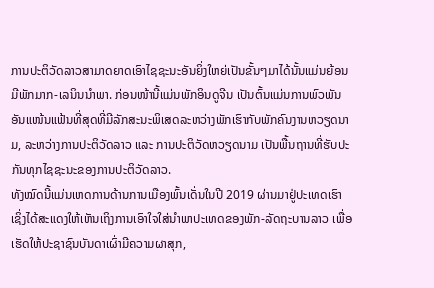ການປະຕິວັດລາວສາມາດຍາດເອົາໄຊຊະນະອັນຍິ່ງໃຫຍ່ເປັນຂັ້ນໆມາໄດ້ນັ້ນແມ່ນຍ້ອນມີພັກມາກ-ເລນິນນຳພາ. ກ່ອນໜ້ານີ້ແມ່ນພັກອິນດູຈີນ ເປັນຕົ້ນແມ່ນການພົວພັນອັນແໜ້ນແຟ້ນທີ່ສຸດທີ່ມີລັກສະນະພິເສດລະຫວ່າງພັກເຮົາກັບພັກຄົນງານຫວຽດນາມ, ລະຫວ່າງການປະຕິວັດລາວ ແລະ ການປະຕິວັດຫວຽດນາມ ເປັນພື້ນຖານທີ່ຮັບປະກັນທຸກໄຊຊະນະຂອງການປະຕິວັດລາວ.
ທັງໝົດນີ້ແມ່ນເຫດການດ້ານການເມືອງພົ້ນເດັ່ນໃນປີ 2019 ຜ່ານມາຢູ່ປະເທດເຮົາ ເຊິ່ງໄດ້ສະແດງໃຫ້ເຫັນເຖິງການເອົາໃຈໃສ່ນຳພາປະເທດຂອງພັກ-ລັດຖະບານລາວ ເພື່ອເຮັດໃຫ້ປະຊາຊົນບັນດາເຜົ່າມີຄວາມຜາສຸກ,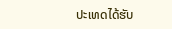ປະເທດໄດ້ຮັບ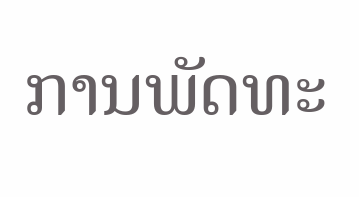ການພັດທະ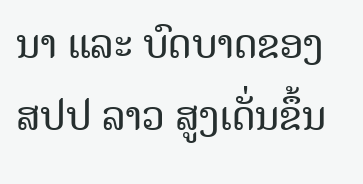ນາ ແລະ ບົດບາດຂອງ ສປປ ລາວ ສູງເດັ່ນຂຶ້ນ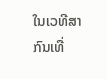ໃນເວທີສາກົນເທື່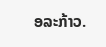ອລະກ້າວ.